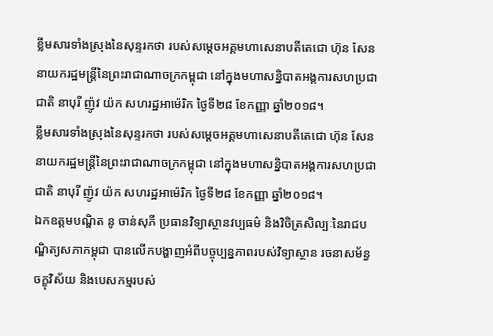ខ្លឹមសារទាំងស្រុងនៃសុន្ទរកថា របស់សម្តេចអគ្គមហាសេនាបតីតេជោ ហ៊ុន សែន នាយករដ្ឋមន្ត្រីនៃព្រះរាជាណាចក្រកម្ពុជា នៅក្នុងមហាសន្និបាតអង្គការសហប្រជាជាតិ នាបុរី ញ៉ូវ យ៉ក សហរដ្ឋអាម៉េរិក ថ្ងៃទី២៨ ខែកញ្ញា ឆ្នាំ២០១៨។
ខ្លឹមសារទាំងស្រុងនៃសុន្ទរកថា របស់សម្តេចអគ្គមហាសេនាបតីតេជោ ហ៊ុន សែន នាយករដ្ឋមន្ត្រីនៃព្រះរាជាណាចក្រកម្ពុជា នៅក្នុងមហាសន្និបាតអង្គការសហប្រជាជាតិ នាបុរី ញ៉ូវ យ៉ក សហរដ្ឋអាម៉េរិក ថ្ងៃទី២៨ ខែកញ្ញា ឆ្នាំ២០១៨។
ឯកឧត្តមបណ្ឌិត នូ ចាន់សុភី ប្រធានវិទ្យាស្ថានវប្បធម៌ និងវិចិត្រសិល្បៈនៃរាជបណ្ឌិត្យសភាកម្ពុជា បានលើកបង្ហាញអំពីបច្ចុប្បន្នភាពរបស់វិទ្យាស្ថាន រចនាសម័ន្ធ ចក្ខុវិស័យ និងបេសកម្មរបស់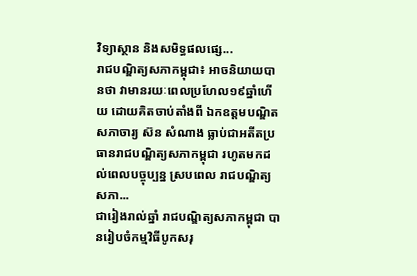វិទ្យាស្ថាន និងសមិទ្ធផលផ្សេ...
រាជបណ្ឌិត្យសភាកម្ពុជា៖ អាចនិយាយបានថា វាមានរយៈពេលប្រហែល១៩ឆ្នាំហើយ ដោយគិតចាប់តាំងពី ឯកឧត្ដមបណ្ឌិតសភាចារ្យ ស៊ន សំណាង ធ្លាប់ជាអតីតប្រធានរាជបណ្ឌិត្យសភាកម្ពុជា រហូតមកដល់ពេលបច្ចុប្បន្ន ស្របពេល រាជបណ្ឌិត្យសភា...
ជារៀងរាល់ឆ្នាំ រាជបណ្ឌិត្យសភាកម្ពុជា បានរៀបចំកម្មវិធីបូកសរុ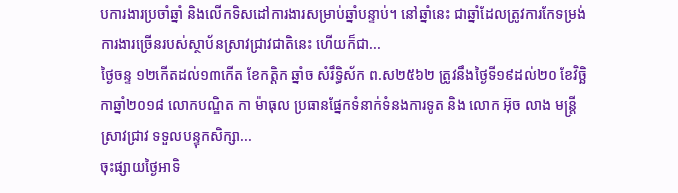បការងារប្រចាំឆ្នាំ និងលើកទិសដៅការងារសម្រាប់ឆ្នាំបន្ទាប់។ នៅឆ្នាំនេះ ជាឆ្នាំដែលត្រូវការកែទម្រង់ការងារច្រើនរបស់ស្ថាប័នស្រាវជ្រាវជាតិនេះ ហើយក៏ជា...
ថ្ងៃចន្ទ ១២កើតដល់១៣កើត ខែកត្តិក ឆ្នាំច សំរឹទ្ធិស័ក ព.ស២៥៦២ ត្រូវនឹងថ្ងៃទី១៩ដល់២០ ខែវិច្ឆិកាឆ្នាំ២០១៨ លោកបណ្ឌិត កា ម៉ាធុល ប្រធានផ្នែកទំនាក់ទំនងការទូត និង លោក អ៊ុច លាង មន្ត្រីស្រាវជ្រាវ ទទួលបន្ទុកសិក្សា...
ចុះផ្សាយថ្ងៃអាទិ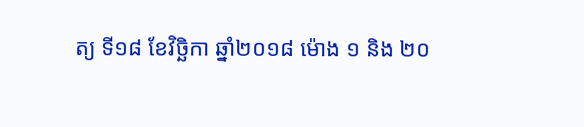ត្យ ទី១៨ ខែវិច្ឆិកា ឆ្នាំ២០១៨ ម៉ោង ១ និង ២០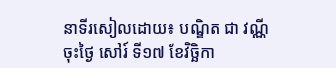នាទីរសៀលដោយ៖ បណ្ឌិត ជា វណ្ណី
ចុះថ្ងៃ សៅរ៍ ទី១៧ ខែវិច្ឆិកា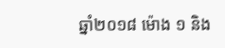ឆ្នាំ២០១៨ ម៉ោង ១ និង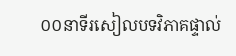០០នាទីរសៀលបទវិភាគផ្ទាល់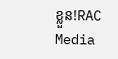ខ្លួន!RAC Media